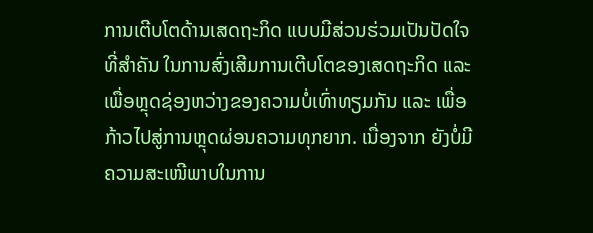ການເຕີບໂຕດ້ານເສດຖະກິດ ແບບມີສ່ວນຮ່ວມເປັນປັດໃຈ ທີ່ສໍາຄັນ ໃນການສົ່ງເສີມການເຕີບໂຕຂອງເສດຖະກິດ ແລະ ເພື່ອຫຼຸດຊ່ອງຫວ່າງຂອງຄວາມບໍ່ເທົ່າທຽມກັນ ແລະ ເພື່ອກ້າວໄປສູ່ການຫຼຸດຜ່ອນຄວາມທຸກຍາກ. ເນື່ອງຈາກ ຍັງບໍ່ມີຄວາມສະເໜີພາບໃນການ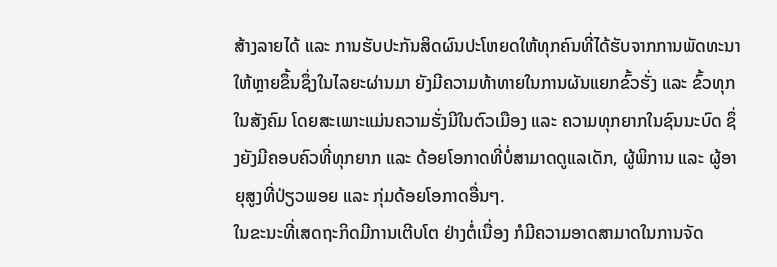ສ້າງລາຍໄດ້ ແລະ ການຮັບປະກັນສິດຜົນປະໂຫຍດໃຫ້ທຸກຄົນທີ່ໄດ້ຮັບຈາກການພັດທະນາໃຫ້ຫຼາຍຂຶ້ນຊຶ່ງໃນໄລຍະຜ່ານມາ ຍັງມີຄວາມທ້າທາຍໃນການຜັນແຍກຂົ້ວຮັ່ງ ແລະ ຂົ້ວທຸກໃນສັງຄົມ ໂດຍສະເພາະແມ່ນຄວາມຮັ່ງມີໃນຕົວເມືອງ ແລະ ຄວາມທຸກຍາກໃນຊົນນະບົດ ຊຶ່ງຍັງມີຄອບຄົວທີ່ທຸກຍາກ ແລະ ດ້ອຍໂອກາດທີ່ບໍ່ສາມາດດູແລເດັກ, ຜູ້ພິການ ແລະ ຜູ້ອາຍຸສູງທີ່ປ່ຽວພອຍ ແລະ ກຸ່ມດ້ອຍໂອກາດອື່ນໆ.
ໃນຂະນະທີ່ເສດຖະກິດມີການເຕີບໂຕ ຢ່າງຕໍ່ເນື່ອງ ກໍມີຄວາມອາດສາມາດໃນການຈັດ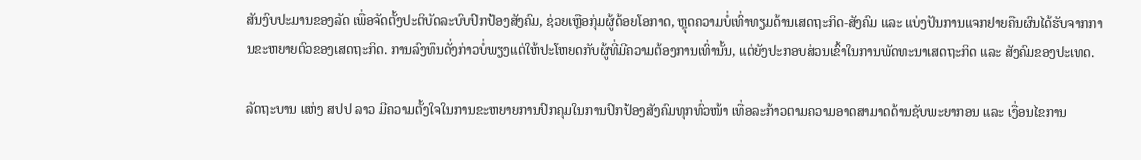ສັນງົບປະມານຂອງລັດ ເພື່ອຈັດຕັ້ງປະຕິບັດລະບົບປົກປ້ອງສັງຄົມ, ຊ່ວຍເຫຼືອກຸ່ມຜູ້ດ້ອຍໂອກາດ, ຫຼຸດຄວາມບໍ່ເທົ່າທຽມດ້ານເສດຖະກິດ-ສັງຄົມ ແລະ ແບ່ງປັນການແຈກຢາຍຄືນຜົນໄດ້ຮັບຈາກການຂະຫຍາຍຕົວຂອງເສດຖະກິດ. ການລົງທຶນດັ່ງກ່າວບໍ່ພຽງແຕ່ໃຫ້ປະໂຫຍດກັບຜູ້ທີ່ມີຄວາມຕ້ອງການເທົ່ານັ້ນ, ແຕ່ຍັງປະກອບສ່ວນເຂົ້າໃນການພັດທະນາເສດຖະກິດ ແລະ ສັງຄົມຂອງປະເທດ.

ລັດຖະບານ ແຫ່ງ ສປປ ລາວ ມີຄວາມຕັ້ງໃຈໃນການຂະຫຍາຍການປົກຄຸມໃນການປົກປ້ອງສັງຄົມທຸກທົ່ວໜ້າ ເທື່ອລະກ້າວຕາມຄວາມອາດສາມາດດ້ານຊັບພະຍາກອນ ແລະ ເງື່ອນໄຂການ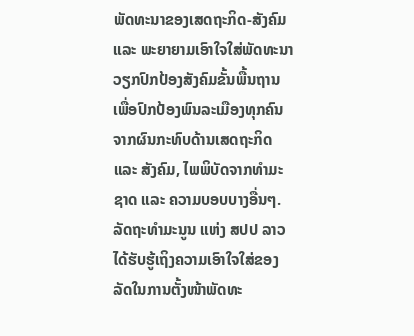ພັດທະນາຂອງເສດຖະກິດ-ສັງຄົມ ແລະ ພະຍາຍາມເອົາໃຈໃສ່ພັດທະນາວຽກປົກປ້ອງສັງຄົມຂັ້ນພື້ນຖານ ເພື່ອປົກປ້ອງພົນລະເມືອງທຸກຄົນຈາກຜົນກະທົບດ້ານເສດຖະກິດ ແລະ ສັງຄົມ, ໄພພິບັດຈາກທຳມະຊາດ ແລະ ຄວາມບອບບາງອື່ນໆ.
ລັດຖະທຳມະນູນ ແຫ່ງ ສປປ ລາວ ໄດ້ຮັບຮູ້ເຖິງຄວາມເອົາໃຈໃສ່ຂອງລັດໃນການຕັ້ງໜ້າພັດທະ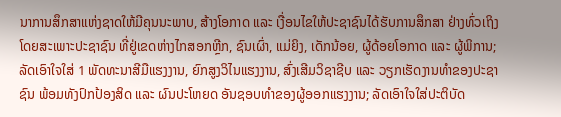ນາການສຶກສາແຫ່ງຊາດໃຫ້ມີຄຸນນະພາບ, ສ້າງໂອກາດ ແລະ ເງື່ອນໄຂໃຫ້ປະຊາຊົນໄດ້ຮັບການສຶກສາ ຢ່າງທົ່ວເຖິງ ໂດຍສະເພາະປະຊາຊົນ ທີ່ຢູ່ເຂດຫ່າງໄກສອກຫຼີກ, ຊົນເຜົ່າ, ແມ່ຍິງ, ເດັກນ້ອຍ, ຜູ້ດ້ອຍໂອກາດ ແລະ ຜູ້ພິການ; ລັດເອົາໃຈໃສ່ 1 ພັດທະນາສີມືແຮງງານ, ຍົກສູງວິໄນແຮງງານ, ສົ່ງເສີມວິຊາຊີບ ແລະ ວຽກເຮັດງານທຳຂອງປະຊາຊົນ ພ້ອມທັງປົກປ້ອງສິດ ແລະ ຜົນປະໂຫຍດ ອັນຊອບທຳຂອງຜູ້ອອກແຮງງານ; ລັດເອົາໃຈໃສ່ປະຕິບັດ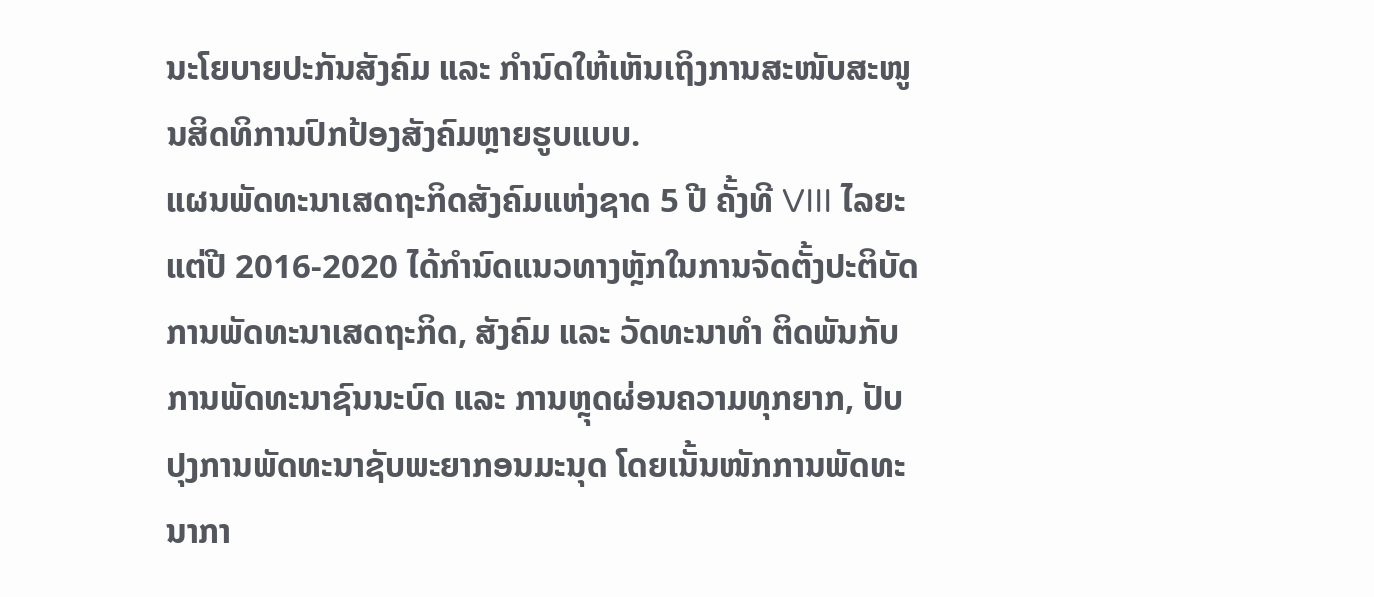ນະໂຍບາຍປະກັນສັງຄົມ ແລະ ກຳນົດໃຫ້ເຫັນເຖິງການສະໜັບສະໜູນສິດທິການປົກປ້ອງສັງຄົມຫຼາຍຮູບແບບ.
ແຜນພັດທະນາເສດຖະກິດສັງຄົມແຫ່ງຊາດ 5 ປີ ຄັ້ງທີ VIII ໄລຍະແຕ່ປີ 2016-2020 ໄດ້ກຳນົດແນວທາງຫຼັກໃນການຈັດຕັ້ງປະຕິບັດການພັດທະນາເສດຖະກິດ, ສັງຄົມ ແລະ ວັດທະນາທຳ ຕິດພັນກັບການພັດທະນາຊົນນະບົດ ແລະ ການຫຼຸດຜ່ອນຄວາມທຸກຍາກ, ປັບປຸງການພັດທະນາຊັບພະຍາກອນມະນຸດ ໂດຍເນັ້ນໜັກການພັດທະນາກາ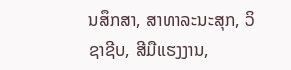ນສຶກສາ, ສາທາລະນະສຸກ, ວິຊາຊີບ, ສີມືແຮງງານ,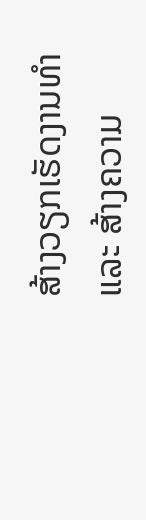ສ້າງວຽກເຮັດງານທຳ ແລະ ສ້າງຄວາມ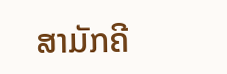ສາມັກຄີ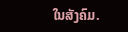ໃນສັງຄົມ.